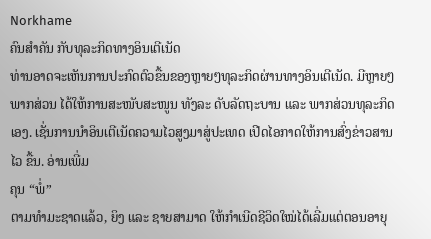Norkhame
ຄົນສຳຄັນ ກັບທຸລະກິດທາງອິນເຕີເນັດ
ທ່ານອາດຈະເຫັນການປະກົດຕົວຂື້ນຂອງຫຼາຍໆທຸລະກິດຜ່ານທາງອິນເຕີເນັດ. ມີຫຼາຍໆພາກສ່ວນ ໄດ້ໃຫ້ການສະໜັບສະໜູນ ທັງລະ ດັບລັດຖະບານ ແລະ ພາກສ່ວນທຸລະກິດເອງ. ເຊັ່ນການນຳອິນເຕີເນັດຄວາມໄວສູງມາສູ່ປະເທດ ເປີດໄອກາດໃຫ້ການສົ່ງຂ່າວສານໄວ ຂື້ນ. ອ່ານເພີ່ມ
ຄຸນ “ພໍ່”
ຕາມທຳມະຊາດແລ້ວ, ຍິງ ແລະ ຊາຍສາມາດ ໃຫ້ກຳເນີດຊີວິດໃໝ່ໄດ້ເລີ່ມແຕ່ຕອນອາຍຸ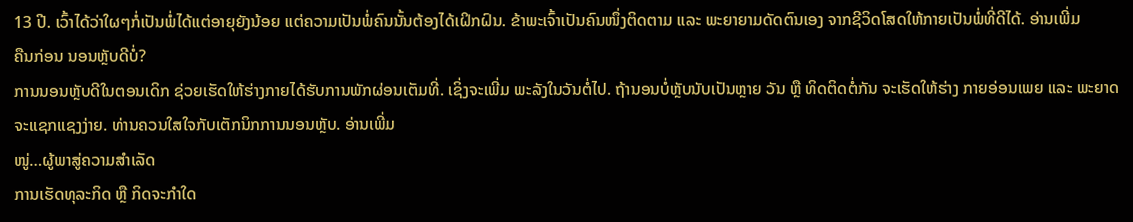13 ປີ. ເວົ້າໄດ້ວ່າໃຜໆກໍ່ເປັນພໍ່ໄດ້ແຕ່ອາຍຸຍັງນ້ອຍ ແຕ່ຄວາມເປັນພໍ່ຄົນນັ້ນຕ້ອງໄດ້ເຝິກຝົນ. ຂ້າພະເຈົ້າເປັນຄົນໜຶ່ງຕິດຕາມ ແລະ ພະຍາຍາມດັດຕົນເອງ ຈາກຊີວິດໂສດໃຫ້ກາຍເປັນພໍ່ທີ່ດີໄດ້. ອ່ານເພີ່ມ
ຄືນກ່ອນ ນອນຫຼັບດີບໍ່?
ການນອນຫຼັບດີໃນຕອນເດິກ ຊ່ວຍເຮັດໃຫ້ຮ່າງກາຍໄດ້ຮັບການພັກຜ່ອນເຕັມທີ່. ເຊິ່ງຈະເພີ່ມ ພະລັງໃນວັນຕໍ່ໄປ. ຖ້ານອນບໍ່ຫຼັບນັບເປັນຫຼາຍ ວັນ ຫຼື ທິດຕິດຕໍ່ກັນ ຈະເຮັດໃຫ້ຮ່າງ ກາຍອ່ອນເພຍ ແລະ ພະຍາດຈະແຊກແຊງງ່າຍ. ທ່ານຄວນໃສໃຈກັບເຕັກນິກການນອນຫຼັບ. ອ່ານເພີ່ມ
ໜູ່…ຜູ້ພາສູ່ຄວາມສຳເລັດ
ການເຮັດທຸລະກິດ ຫຼື ກິດຈະກຳໃດ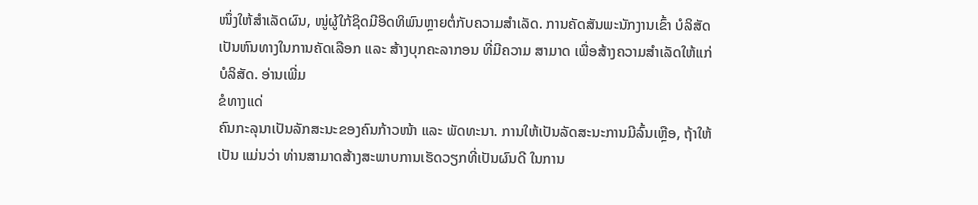ໜຶ່ງໃຫ້ສຳເລັດຜົນ, ໜູ່ຜູ້ໃກ້ຊິດມີອິດທິພົນຫຼາຍຕໍ່ກັບຄວາມສຳເລັດ. ການຄັດສັນພະນັກງານເຂົ້າ ບໍລິສັດ ເປັນຫົນທາງໃນການຄັດເລືອກ ແລະ ສ້າງບຸກຄະລາກອນ ທີ່ມີຄວາມ ສາມາດ ເພື່ອສ້າງຄວາມສຳເລັດໃຫ້ແກ່ບໍລິສັດ. ອ່ານເພີ່ມ
ຂໍທາງແດ່
ຄົນກະລຸນາເປັນລັກສະນະຂອງຄົນກ້າວໜ້າ ແລະ ພັດທະນາ. ການໃຫ້ເປັນລັດສະນະການມີລົ້ນເຫຼືອ, ຖ້າໃຫ້ເປັນ ແມ່ນວ່າ ທ່ານສາມາດສ້າງສະພາບການເຮັດວຽກທີ່ເປັນຜົນດີ ໃນການ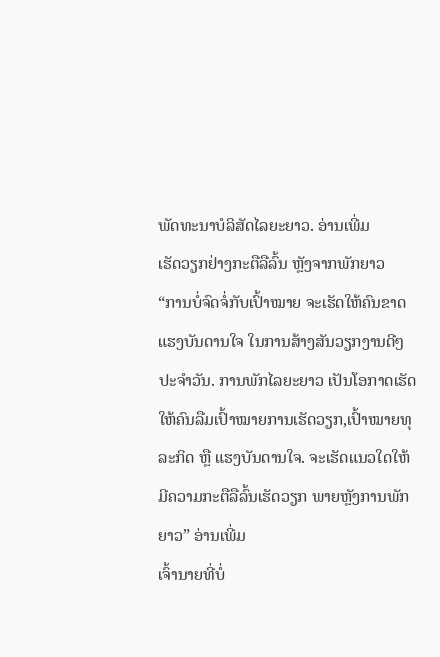ພັດທະນາບໍລິສັດໄລຍະຍາວ. ອ່ານເພີ່ມ
ເຮັດວຽກຢ່າງກະຕືລືລົ້ນ ຫຼັງຈາກພັກຍາວ
“ການບໍ່ຈົດຈໍ່ກັບເປົ້າໝາຍ ຈະເຮັດໃຫ້ຄົນຂາດແຮງບັນດານໃຈ ໃນການສ້າງສັນວຽກງານດີໆປະຈຳວັນ. ການພັກໄລຍະຍາວ ເປັນໂອກາດເຮັດໃຫ້ຄົນລືມເປົ້າໝາຍການເຮັດວຽກ,ເປົ້າໝາຍທຸລະກິດ ຫຼື ແຮງບັນດານໃຈ. ຈະເຮັດແນວໃດໃຫ້ ມີຄວາມກະຕືລືລົ້ນເຮັດວຽກ ພາຍຫຼັງການພັກຍາວ” ອ່ານເພີ່ມ
ເຈົ້ານາຍທີ່ບໍ່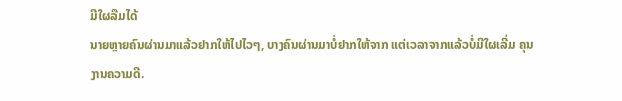ມີໃຜລືມໄດ້
ນາຍຫຼາຍຄົນຜ່ານມາແລ້ວຢາກໃຫ້ໄປໄວໆ, ບາງຄົນຜ່ານມາບໍ່ຢາກໃຫ້ຈາກ ແຕ່ເວລາຈາກແລ້ວບໍ່ມີໃຜເລີ່ມ ຄຸນງານຄວາມດີ.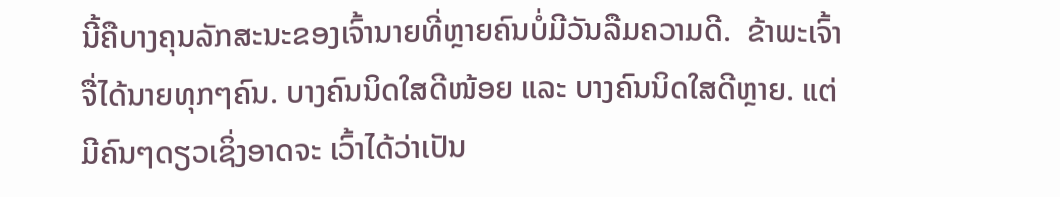ນີ້ຄືບາງຄຸນລັກສະນະຂອງເຈົ້ານາຍທີ່ຫຼາຍຄົນບໍ່ມີວັນລືມຄວາມດີ.  ຂ້າພະເຈົ້າຈື່ໄດ້ນາຍທຸກໆຄົນ. ບາງຄົນນິດໃສດີໜ້ອຍ ແລະ ບາງຄົນນິດໃສດີຫຼາຍ. ແຕ່ມີຄົນໆດຽວເຊິ່ງອາດຈະ ເວົ້າໄດ້ວ່າເປັນ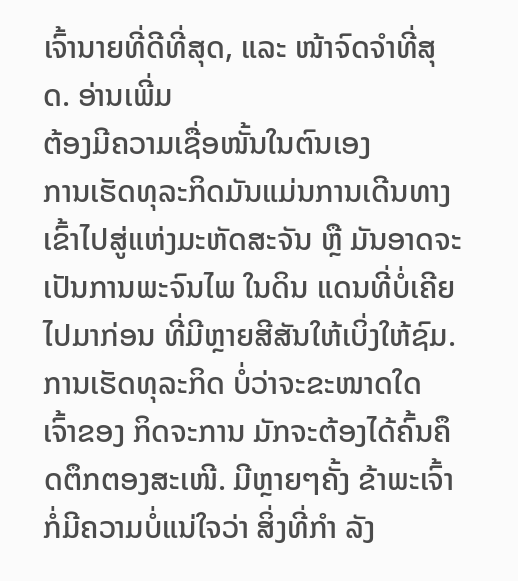ເຈົ້ານາຍທີ່ດີທີ່ສຸດ, ແລະ ໜ້າຈົດຈຳທີ່ສຸດ. ອ່ານເພີ່ມ
ຕ້ອງມີຄວາມເຊື່ອໜັ້ນໃນຕົນເອງ
ການເຮັດທຸລະກິດມັນແມ່ນການເດີນທາງເຂົ້າໄປສູ່ແຫ່ງມະຫັດສະຈັນ ຫຼື ມັນອາດຈະເປັນການພະຈົນໄພ ໃນດິນ ແດນທີ່ບໍ່ເຄີຍໄປມາກ່ອນ ທີ່ມີຫຼາຍສີສັນໃຫ້ເບິ່ງໃຫ້ຊົມ. ການເຮັດທຸລະກິດ ບໍ່ວ່າຈະຂະໜາດໃດ ເຈົ້າຂອງ ກິດຈະການ ມັກຈະຕ້ອງໄດ້ຄົ້ນຄຶດຕຶກຕອງສະເໜີ. ມີຫຼາຍໆຄັ້ງ ຂ້າພະເຈົ້າກໍ່ມີຄວາມບໍ່ແນ່ໃຈວ່າ ສິ່ງທີ່ກຳ ລັງ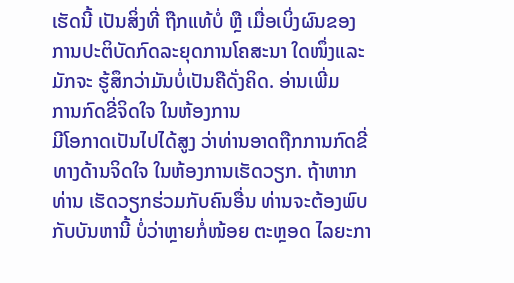ເຮັດນີ້ ເປັນສິ່ງທີ່ ຖືກແທ້ບໍ່ ຫຼື ເມື່ອເບິ່ງຜົນຂອງການປະຕິບັດກົດລະຍຸດການໂຄສະນາ ໃດໜຶ່ງແລະມັກຈະ ຮູ້ສຶກວ່າມັນບໍ່ເປັນຄືດັ່ງຄິດ. ອ່ານເພີ່ມ
ການກົດຂີ່ຈິດໃຈ ໃນຫ້ອງການ
ມີໂອກາດເປັນໄປໄດ້ສູງ ວ່າທ່ານອາດຖືກການກົດຂີ່ທາງດ້ານຈິດໃຈ ໃນຫ້ອງການເຮັດວຽກ. ຖ້າຫາກທ່ານ ເຮັດວຽກຮ່ວມກັບຄົນອື່ນ ທ່ານຈະຕ້ອງພົບກັບບັນຫານີ້ ບໍ່ວ່າຫຼາຍກໍ່ໜ້ອຍ ຕະຫຼອດ ໄລຍະກາ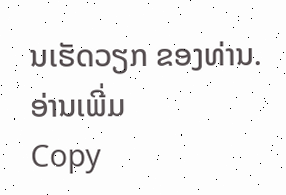ນເຮັດວຽກ ຂອງທ່ານ. ອ່ານເພີ່ມ
Copy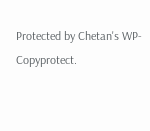Protected by Chetan's WP-Copyprotect.